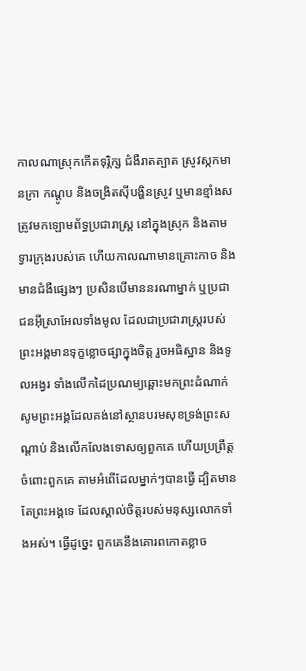កាលណាស្រុកកើតទុរ្ភិក្ស ជំងឺរាតត្បាត ស្រូវស្កកមានក្រា កណ្ដូប និងចង្រិតស៊ីបង្ហិនស្រូវ ឬមានខ្មាំងសត្រូវមកឡោមព័ទ្ធប្រជារាស្ត្រ នៅក្នុងស្រុក និងតាមទ្វារក្រុងរបស់គេ ហើយកាលណាមានគ្រោះកាច និងមានជំងឺផ្សេងៗ ប្រសិនបើមាននរណាម្នាក់ ឬប្រជាជនអ៊ីស្រាអែលទាំងមូល ដែលជាប្រជារាស្ត្ររបស់ព្រះអង្គមានទុក្ខខ្លោចផ្សាក្នុងចិត្ត រួចអធិស្ឋាន និងទូលអង្វរ ទាំងលើកដៃប្រណម្យឆ្ពោះមកព្រះដំណាក់ សូមព្រះអង្គដែលគង់នៅស្ថានបរមសុខទ្រង់ព្រះសណ្ដាប់ និងលើកលែងទោសឲ្យពួកគេ ហើយប្រព្រឹត្តចំពោះពួកគេ តាមអំពើដែលម្នាក់ៗបានធ្វើ ដ្បិតមានតែព្រះអង្គទេ ដែលស្គាល់ចិត្តរបស់មនុស្សលោកទាំងអស់។ ធ្វើដូច្នេះ ពួកគេនឹងគោរពកោតខ្លាច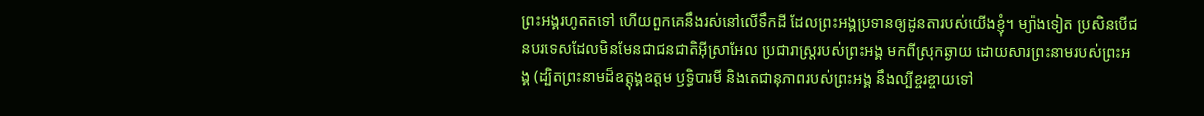ព្រះអង្គរហូតតទៅ ហើយពួកគេនឹងរស់នៅលើទឹកដី ដែលព្រះអង្គប្រទានឲ្យដូនតារបស់យើងខ្ញុំ។ ម្យ៉ាងទៀត ប្រសិនបើជនបរទេសដែលមិនមែនជាជនជាតិអ៊ីស្រាអែល ប្រជារាស្ត្ររបស់ព្រះអង្គ មកពីស្រុកឆ្ងាយ ដោយសារព្រះនាមរបស់ព្រះអង្គ (ដ្បិតព្រះនាមដ៏ឧត្ដុង្គឧត្ដម ឫទ្ធិបារមី និងតេជានុភាពរបស់ព្រះអង្គ នឹងល្បីខ្ចរខ្ចាយទៅ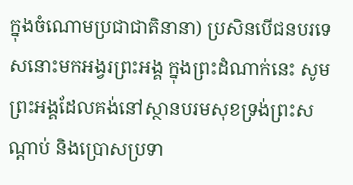ក្នុងចំណោមប្រជាជាតិនានា) ប្រសិនបើជនបរទេសនោះមកអង្វរព្រះអង្គ ក្នុងព្រះដំណាក់នេះ សូមព្រះអង្គដែលគង់នៅស្ថានបរមសុខទ្រង់ព្រះសណ្ដាប់ និងប្រោសប្រទា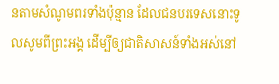នតាមសំណូមពរទាំងប៉ុន្មាន ដែលជនបរទេសនោះទូលសូមពីព្រះអង្គ ដើម្បីឲ្យជាតិសាសន៍ទាំងអស់នៅ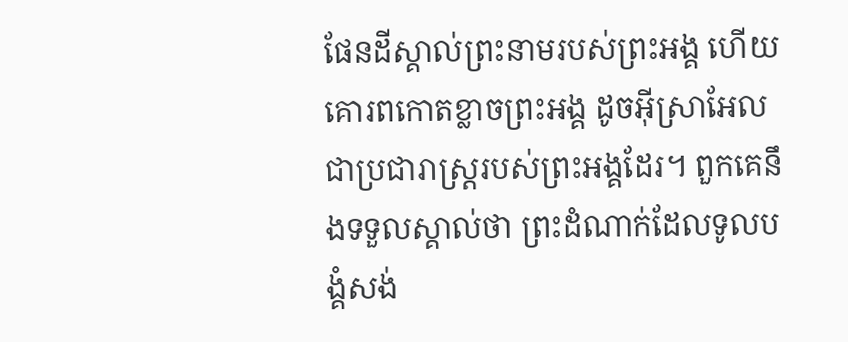ផែនដីស្គាល់ព្រះនាមរបស់ព្រះអង្គ ហើយគោរពកោតខ្លាចព្រះអង្គ ដូចអ៊ីស្រាអែលជាប្រជារាស្ត្ររបស់ព្រះអង្គដែរ។ ពួកគេនឹងទទួលស្គាល់ថា ព្រះដំណាក់ដែលទូលបង្គំសង់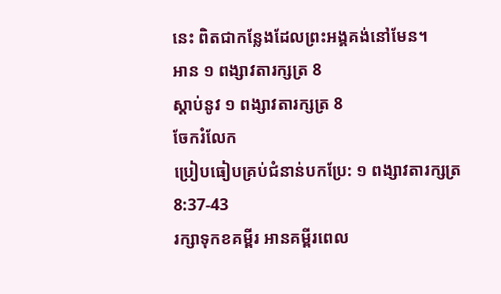នេះ ពិតជាកន្លែងដែលព្រះអង្គគង់នៅមែន។
អាន ១ ពង្សាវតារក្សត្រ 8
ស្ដាប់នូវ ១ ពង្សាវតារក្សត្រ 8
ចែករំលែក
ប្រៀបធៀបគ្រប់ជំនាន់បកប្រែ: ១ ពង្សាវតារក្សត្រ 8:37-43
រក្សាទុកខគម្ពីរ អានគម្ពីរពេល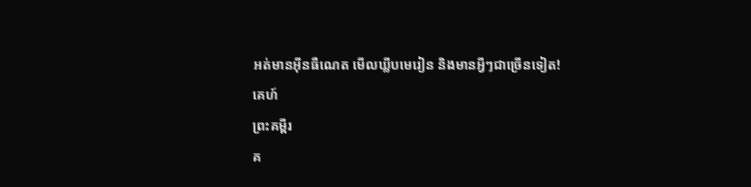អត់មានអ៊ីនធឺណេត មើលឃ្លីបមេរៀន និងមានអ្វីៗជាច្រើនទៀត!
គេហ៍
ព្រះគម្ពីរ
គ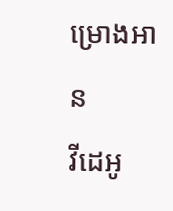ម្រោងអាន
វីដេអូ